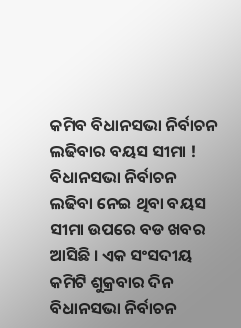କମିବ ବିଧାନସଭା ନିର୍ବାଚନ ଲଢିବାର ବୟସ ସୀମା !
ବିଧାନସଭା ନିର୍ବାଚନ ଲଢିବା ନେଇ ଥିବା ବୟସ ସୀମା ଉପରେ ବଡ ଖବର ଆସିଛି । ଏକ ସଂସଦୀୟ କମିଟି ଶୁକ୍ରବାର ଦିନ ବିଧାନସଭା ନିର୍ବାଚନ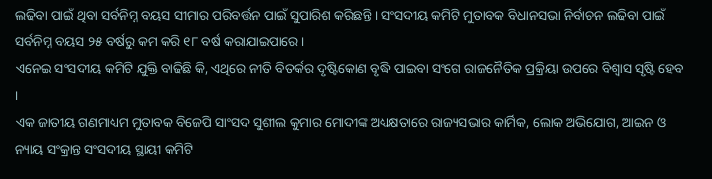ଲଢିବା ପାଇଁ ଥିବା ସର୍ବନିମ୍ନ ବୟସ ସୀମାର ପରିବର୍ତ୍ତନ ପାଇଁ ସୁପାରିଶ କରିଛନ୍ତି । ସଂସଦୀୟ କମିଟି ମୁତାବକ ବିଧାନସଭା ନିର୍ବାଚନ ଲଢିବା ପାଇଁ ସର୍ବନିମ୍ନ ବୟସ ୨୫ ବର୍ଷରୁ କମ କରି ୧୮ ବର୍ଷ କରାଯାଇପାରେ ।
ଏନେଇ ସଂସଦୀୟ କମିଟି ଯୁକ୍ତି ବାଢିଛି କି, ଏଥିରେ ନୀତି ବିତର୍କର ଦୃଷ୍ଟିକୋଣ ବୃଦ୍ଧି ପାଇବା ସଂଗେ ରାଜନୈତିକ ପ୍ରକ୍ରିୟା ଉପରେ ବିଶ୍ୱାସ ସୃଷ୍ଟି ହେବ ।
ଏକ ଜାତୀୟ ଗଣମାଧ୍ୟମ ମୁତାବକ ବିଜେପି ସାଂସଦ ସୁଶୀଲ କୁମାର ମୋଦୀଙ୍କ ଅଧ୍ୟକ୍ଷତାରେ ରାଜ୍ୟସଭାର କାର୍ମିକ, ଲୋକ ଅଭିଯୋଗ, ଆଇନ ଓ ନ୍ୟାୟ ସଂକ୍ରାନ୍ତ ସଂସଦୀୟ ସ୍ଥାୟୀ କମିଟି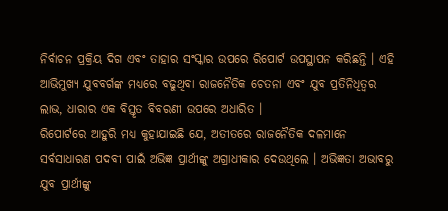ନିର୍ବାଚନ ପ୍ରକ୍ରିୟ ଦିଗ ଏବଂ ତାହାର ସଂସ୍କାର ଉପରେ ରିପୋର୍ଟ ଉପସ୍ଥାପନ କରିଛନ୍ତି । ଏହି ଆଭିମୁଖ୍ୟ ଯୁବବର୍ଗଙ୍କ ମଧ୍ୟରେ ବଢୁଥିବା ରାଜନୈତିକ ଚେତନା ଏବଂ ଯୁବ ପ୍ରତିନିଧିତ୍ୱର ଲାଭ, ଧାରାର ଏକ ବିସ୍ତୃତ ବିବରଣୀ ଉପରେ ଅଧାରିତ ।
ରିପୋର୍ଟରେ ଆହୁରି ମଧ୍ୟ କୁହାଯାଇଛି ଯେ, ଅତୀତରେ ରାଜନୈତିକ ଦଳମାନେ ସର୍ବସାଧାରଣ ପଦବୀ ପାଇଁ ଅଭିଜ୍ଞ ପ୍ରାର୍ଥୀଙ୍କୁ ଅଗ୍ରାଧୀକାର ଦେଉଥିଲେ । ଅଭିଜ୍ଞତା ଅଭାବରୁ ଯୁବ ପ୍ରାର୍ଥୀଙ୍କୁ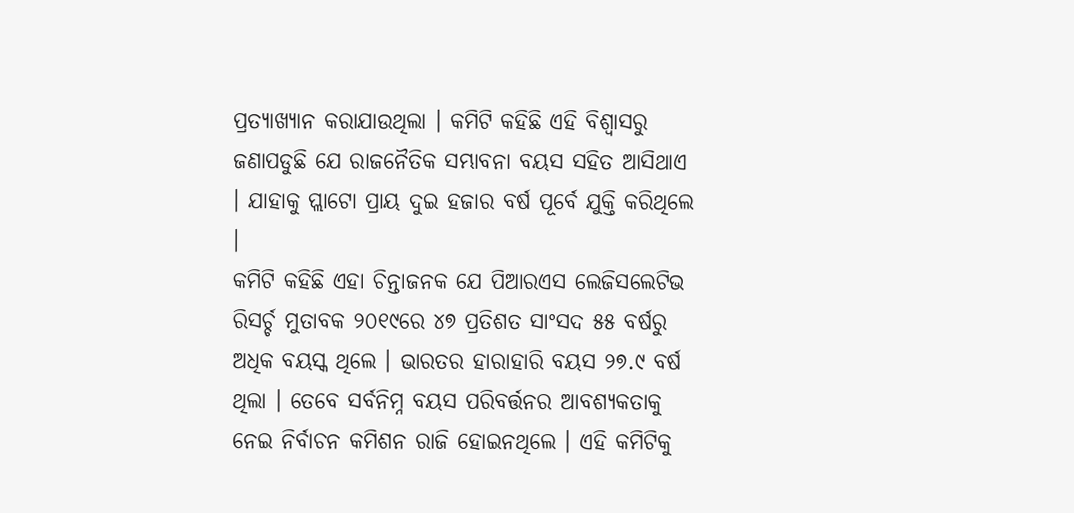ପ୍ରତ୍ୟାଖ୍ୟାନ କରାଯାଉଥିଲା । କମିଟି କହିଛି ଏହି ବିଶ୍ୱାସରୁ ଜଣାପଡୁଛି ଯେ ରାଜନୈତିକ ସମ୍ଭାବନା ବୟସ ସହିତ ଆସିଥାଏ । ଯାହାକୁ ପ୍ଲାଟୋ ପ୍ରାୟ ଦୁଇ ହଜାର ବର୍ଷ ପୂର୍ବେ ଯୁକ୍ତି କରିଥିଲେ ।
କମିଟି କହିଛି ଏହା ଚିନ୍ତାଜନକ ଯେ ପିଆରଏସ ଲେଜିସଲେଟିଭ ରିସର୍ଚ୍ଚ ମୁତାବକ ୨୦୧୯ରେ ୪୭ ପ୍ରତିଶତ ସାଂସଦ ୫୫ ବର୍ଷରୁ ଅଧିକ ବୟସ୍କ ଥିଲେ । ଭାରତର ହାରାହାରି ବୟସ ୨୭.୯ ବର୍ଷ ଥିଲା । ତେବେ ସର୍ବନିମ୍ନ ବୟସ ପରିବର୍ତ୍ତନର ଆବଶ୍ୟକତାକୁ ନେଇ ନିର୍ବାଚନ କମିଶନ ରାଜି ହୋଇନଥିଲେ । ଏହି କମିଟିକୁ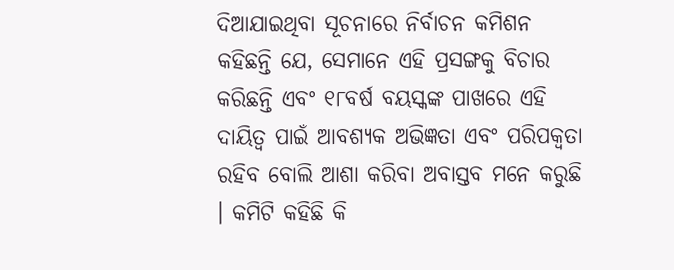ଦିଆଯାଇଥିବା ସୂଚନାରେ ନିର୍ବାଚନ କମିଶନ କହିଛନ୍ତି ଯେ, ସେମାନେ ଏହି ପ୍ରସଙ୍ଗକୁ ବିଚାର କରିଛନ୍ତି ଏବଂ ୧୮ବର୍ଷ ବୟସ୍କଙ୍କ ପାଖରେ ଏହି ଦାୟିତ୍ୱ ପାଇଁ ଆବଶ୍ୟକ ଅଭିଜ୍ଞତା ଏବଂ ପରିପକ୍ୱତା ରହିବ ବୋଲି ଆଶା କରିବା ଅବାସ୍ତବ ମନେ କରୁଛି । କମିଟି କହିଛି କି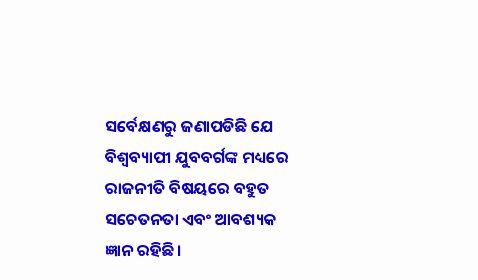ସର୍ବେକ୍ଷଣରୁ ଜଣାପଡିଛି ଯେ ବିଶ୍ୱବ୍ୟାପୀ ଯୁବବର୍ଗଙ୍କ ମଧ୍ୟରେ ରାଜନୀତି ବିଷୟରେ ବହୁତ ସଚେତନତା ଏବଂ ଆବଶ୍ୟକ ଜ୍ଞାନ ରହିଛି ।